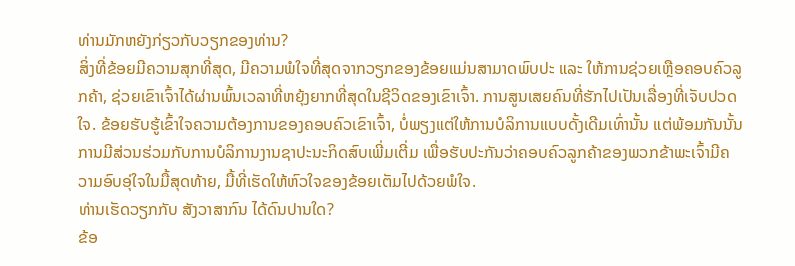ທ່ານມັກຫຍັງກ່ຽວກັບວຽກຂອງທ່ານ?
ສິ່ງທີ່ຂ້ອຍມີຄວາມສຸກທີ່ສຸດ, ມີຄວາມພໍໃຈທີ່ສຸດຈາກວຽກຂອງຂ້ອຍແມ່ນສາມາດພົບປະ ແລະ ໃຫ້ການຊ່ວຍເຫຼືອຄອບຄົວລູກຄ້າ, ຊ່ວຍເຂົາເຈົ້າໄດ້ຜ່ານພົ້ນເວລາທີ່ຫຍຸ້ງຍາກທີ່ສຸດໃນຊີວິດຂອງເຂົາເຈົ້າ. ການສູນເສຍຄົນທີ່ຮັກໄປເປັນເລື່ອງທີ່ເຈັບປວດໃຈ. ຂ້ອຍຮັບຮູ້ເຂົ້າໃຈຄວາມຕ້ອງການຂອງຄອບຄົວເຂົາເຈົ້າ, ບໍ່ພຽງແຕ່ໃຫ້ການບໍລິການແບບດັ້ງເດີມເທົ່ານັ້ນ ແຕ່ພ້ອມກັນນັ້ນ ການມີສ່ວນຮ່ວມກັບການບໍລິການງານຊາປະນະກິດສົບເພີ່ມເຕີ່ມ ເພື່ອຮັບປະກັນວ່າຄອບຄົວລູກຄ້າຂອງພວກຂ້າພະເຈົ້າມີຄວາມອົບອຸ່ໃຈໃນມື້ສຸດທ້າຍ, ມື້ທີ່ເຮັດໃຫ້ຫົວໃຈຂອງຂ້ອຍເຕັມໄປດ້ວຍພໍໃຈ.
ທ່ານເຮັດວຽກກັບ ສັງວາສາກົນ ໄດ້ດົນປານໃດ?
ຂ້ອ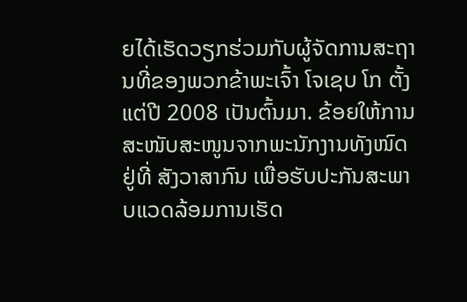ຍໄດ້ເຮັດວຽກຮ່ວມກັບຜູ້ຈັດການສະຖານທີ່ຂອງພວກຂ້າພະເຈົ້າ ໂຈເຊບ ໂກ ຕັ້ງແຕ່ປີ 2008 ເປັນຕົ້ນມາ. ຂ້ອຍໃຫ້ການສະໜັບສະໜູນຈາກພະນັກງານທັງໜົດຢູ່ທີ່ ສັງວາສາກົນ ເພື່ອຮັບປະກັນສະພາບແວດລ້ອມການເຮັດ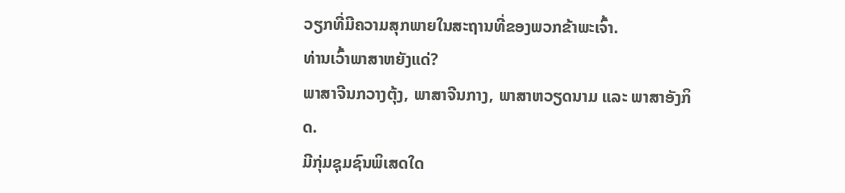ວຽກທີ່ມີຄວາມສຸກພາຍໃນສະຖານທີ່ຂອງພວກຂ້າພະເຈົ້າ.
ທ່ານເວົ້າພາສາຫຍັງແດ່?
ພາສາຈີນກວາງຕຸ້ງ, ພາສາຈີນກາງ, ພາສາຫວຽດນາມ ແລະ ພາສາອັງກິດ.
ມີກຸ່ມຊຸມຊົນພິເສດໃດ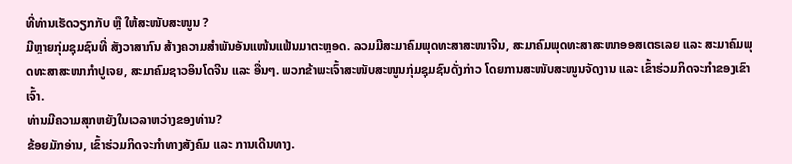ທີ່ທ່ານເຮັດວຽກກັບ ຫຼື ໃຫ້ສະໜັບສະໜູນ ?
ມີຫຼາຍກຸ່ມຊຸມຊົນທີ່ ສັງວາສາກົນ ສ້າງຄວາມສໍາພັນອັນແໜ້ນແຟ້ນມາຕະຫຼອດ. ລວມມີສະມາຄົມພຸດທະສາສະໜາຈີນ, ສະມາຄົມພຸດທະສາສະໜາອອສເຕຣເລຍ ແລະ ສະມາຄົມພຸດທະສາສະໜາກຳປູເຈຍ, ສະມາຄົມຊາວອິນໂດຈີນ ແລະ ອື່ນໆ. ພວກຂ້າພະເຈົ້າສະໜັບສະໜູນກຸ່ມຊຸມຊົນດັ່ງກ່າວ ໂດຍການສະໜັບສະໜູນຈັດງານ ແລະ ເຂົ້າຮ່ວມກິດຈະກຳຂອງເຂົາເຈົ້າ.
ທ່ານມີຄວາມສຸກຫຍັງໃນເວລາຫວ່າງຂອງທ່ານ?
ຂ້ອຍມັກອ່ານ, ເຂົ້າຮ່ວມກິດຈະກຳທາງສັງຄົມ ແລະ ການເດີນທາງ.